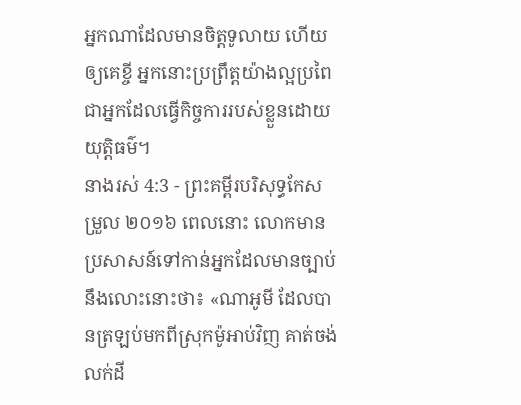អ្នកណាដែលមានចិត្តទូលាយ ហើយឲ្យគេខ្ចី អ្នកនោះប្រព្រឹត្តយ៉ាងល្អប្រពៃ ជាអ្នកដែលធ្វើកិច្ចការរបស់ខ្លួនដោយយុត្តិធម៌។
នាងរស់ 4:3 - ព្រះគម្ពីរបរិសុទ្ធកែសម្រួល ២០១៦ ពេលនោះ លោកមានប្រសាសន៍ទៅកាន់អ្នកដែលមានច្បាប់នឹងលោះនោះថា៖ «ណាអូមី ដែលបានត្រឡប់មកពីស្រុកម៉ូអាប់វិញ គាត់ចង់លក់ដី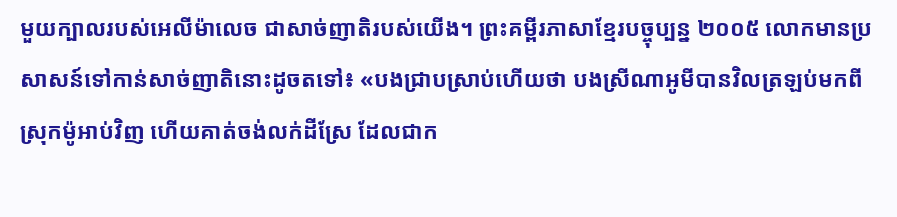មួយក្បាលរបស់អេលីម៉ាលេច ជាសាច់ញាតិរបស់យើង។ ព្រះគម្ពីរភាសាខ្មែរបច្ចុប្បន្ន ២០០៥ លោកមានប្រសាសន៍ទៅកាន់សាច់ញាតិនោះដូចតទៅ៖ «បងជ្រាបស្រាប់ហើយថា បងស្រីណាអូមីបានវិលត្រឡប់មកពីស្រុកម៉ូអាប់វិញ ហើយគាត់ចង់លក់ដីស្រែ ដែលជាក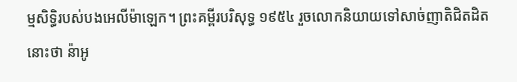ម្មសិទ្ធិរបស់បងអេលីម៉ាឡេក។ ព្រះគម្ពីរបរិសុទ្ធ ១៩៥៤ រួចលោកនិយាយទៅសាច់ញាតិជិតដិតនោះថា ន៉ាអូ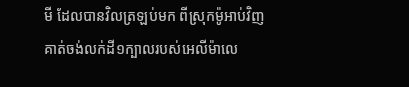មី ដែលបានវិលត្រឡប់មក ពីស្រុកម៉ូអាប់វិញ គាត់ចង់លក់ដី១ក្បាលរបស់អេលីម៉ាលេ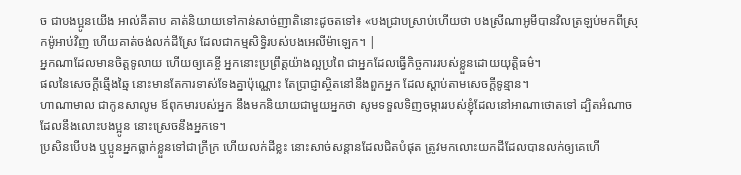ច ជាបងប្អូនយើង អាល់គីតាប គាត់និយាយទៅកាន់សាច់ញាតិនោះដូចតទៅ៖ «បងជ្រាបស្រាប់ហើយថា បងស្រីណាអូមីបានវិលត្រឡប់មកពីស្រុកម៉ូអាប់វិញ ហើយគាត់ចង់លក់ដីស្រែ ដែលជាកម្មសិទ្ធិរបស់បងអេលីម៉ាឡេក។ |
អ្នកណាដែលមានចិត្តទូលាយ ហើយឲ្យគេខ្ចី អ្នកនោះប្រព្រឹត្តយ៉ាងល្អប្រពៃ ជាអ្នកដែលធ្វើកិច្ចការរបស់ខ្លួនដោយយុត្តិធម៌។
ផលនៃសេចក្ដីឆ្មើងឆ្មៃ នោះមានតែការទាស់ទែងគ្នាប៉ុណ្ណោះ តែប្រាជ្ញាស្ថិតនៅនឹងពួកអ្នក ដែលស្តាប់តាមសេចក្ដីទូន្មាន។
ហាណាមាល ជាកូនសាលូម ឪពុកមារបស់អ្នក នឹងមកនិយាយជាមួយអ្នកថា សូមទទួលទិញចម្ការរបស់ខ្ញុំដែលនៅអាណាថោតទៅ ដ្បិតអំណាចដែលនឹងលោះបងប្អូន នោះស្រេចនឹងអ្នកទេ។
ប្រសិនបើបង ឬប្អូនអ្នកធ្លាក់ខ្លួនទៅជាក្រីក្រ ហើយលក់ដីខ្លះ នោះសាច់សន្តានដែលជិតបំផុត ត្រូវមកលោះយកដីដែលបានលក់ឲ្យគេហើ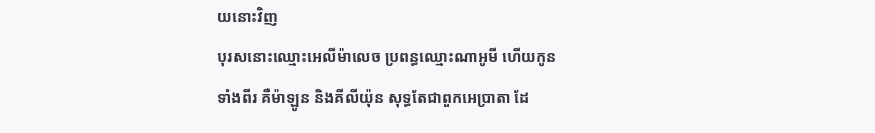យនោះវិញ
បុរសនោះឈ្មោះអេលីម៉ាលេច ប្រពន្ធឈ្មោះណាអូមី ហើយកូនទាំងពីរ គឺម៉ាឡូន និងគីលីយ៉ុន សុទ្ធតែជាពួកអេប្រាតា ដែ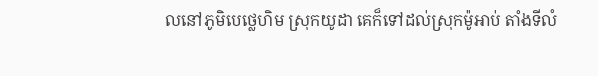លនៅភូមិបេថ្លេហិម ស្រុកយូដា គេក៏ទៅដល់ស្រុកម៉ូអាប់ តាំងទីលំ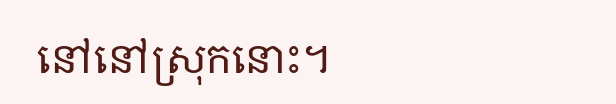នៅនៅស្រុកនោះ។